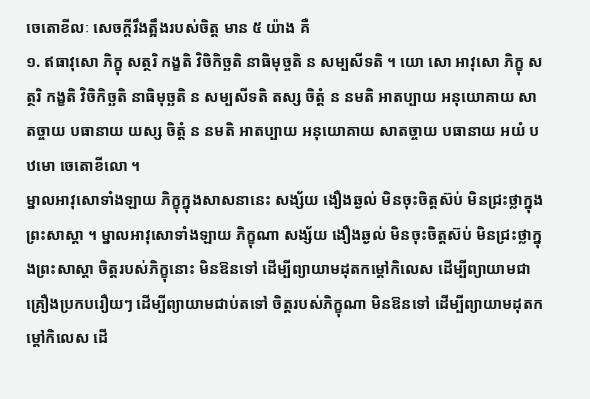ចេតោខីលៈ សេចក្ដីរឹងត្អឹងរបស់ចិត្ត មាន ៥ យ៉ាង គឺ
១. ឥធាវុសោ ភិក្ខុ សត្ថរិ កង្ខតិ វិចិកិច្ឆតិ នាធិមុច្ចតិ ន សម្បសីទតិ ។ យោ សោ អាវុសោ ភិក្ខុ សត្ថរិ កង្ខតិ វិចិកិច្ឆតិ នាធិមុច្ឆតិ ន សម្បសីទតិ តស្ស ចិត្តំ ន នមតិ អាតប្បាយ អនុយោគាយ សាតច្ចាយ បធានាយ យស្ស ចិត្តំ ន នមតិ អាតប្បាយ អនុយោគាយ សាតច្ចាយ បធានាយ អយំ បឋមោ ចេតោខីលោ ។
ម្នាលអាវុសោទាំងឡាយ ភិក្ខុក្នុងសាសនានេះ សង្ស័យ ងឿងឆ្ងល់ មិនចុះចិត្តស៊ប់ មិនជ្រះថ្លាក្នុងព្រះសាស្ដា ។ ម្នាលអាវុសោទាំងឡាយ ភិក្ខុណា សង្ស័យ ងឿងឆ្ងល់ មិនចុះចិត្តស៊ប់ មិនជ្រះថ្លាក្នុងព្រះសាស្ដា ចិត្តរបស់ភិក្ខុនោះ មិនឱនទៅ ដើម្បីព្យាយាមដុតកម្ដៅកិលេស ដើម្បីព្យាយាមជាគ្រឿងប្រកបរឿយៗ ដើម្បីព្យាយាមជាប់តទៅ ចិត្តរបស់ភិក្ខុណា មិនឱនទៅ ដើម្បីព្យាយាមដុតកម្ដៅកិលេស ដើ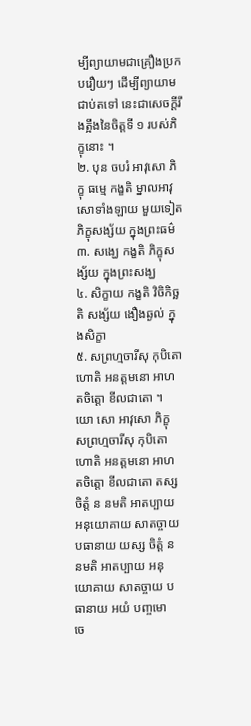ម្បីព្យាយាមជាគ្រឿងប្រកបរឿយៗ ដើម្បីព្យាយាមជាប់តទៅ នេះជាសេចក្ដីរឹងត្អឹងនៃចិត្តទី ១ របស់ភិក្ខុនោះ ។
២. បុន ចបរំ អាវុសោ ភិក្ខុ ធម្មេ កង្ខតិ ម្នាលអាវុសោទាំងឡាយ មួយទៀត ភិក្ខុសង្ស័យ ក្នុងព្រះធម៌
៣. សង្ឃេ កង្ខតិ ភិក្ខុសង្ស័យ ក្នុងព្រះសង្ឃ
៤. សិក្ខាយ កង្ខតិ វិចិកិច្ឆតិ សង្ស័យ ងឿងឆ្ងល់ ក្នុងសិក្ខា
៥. សព្រហ្មចារីសុ កុបិតោ ហោតិ អនត្តមនោ អាហតចិត្តោ ខីលជាតោ ។ យោ សោ អាវុសោ ភិក្ខុ សព្រហ្មចារីសុ កុបិតោ ហោតិ អនត្តមនោ អាហតចិត្តោ ខីលជាតោ តស្ស ចិត្តំ ន នមតិ អាតប្បាយ អនុយោគាយ សាតច្ចាយ បធានាយ យស្ស ចិត្តំ ន នមតិ អាតប្បាយ អនុយោគាយ សាតច្ចាយ បធានាយ អយំ បញ្ចមោ ចេ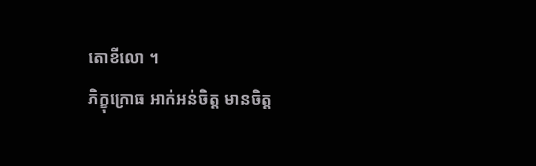តោខីលោ ។
ភិក្ខុក្រោធ អាក់អន់ចិត្ត មានចិត្ត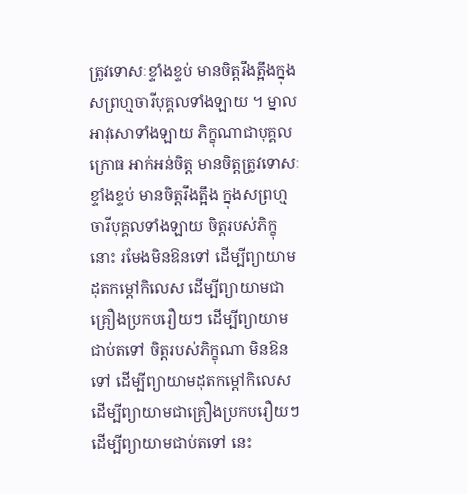ត្រូវទោសៈខ្ទាំងខ្ទប់ មានចិត្តរឹងត្អឹងក្នុងសព្រហ្មចារីបុគ្គលទាំងឡាយ ។ ម្នាលអាវុសោទាំងឡាយ ភិក្ខុណាជាបុគ្គលក្រោធ អាក់អន់ចិត្ត មានចិត្តត្រូវទោសៈខ្ទាំងខ្ទប់ មានចិត្តរឹងត្អឹង ក្នុងសព្រហ្មចារីបុគ្គលទាំងឡាយ ចិត្តរបស់ភិក្ខុនោះ រមែងមិនឱនទៅ ដើម្បីព្យាយាមដុតកម្ដៅកិលេស ដើម្បីព្យាយាមជាគ្រឿងប្រកបរឿយៗ ដើម្បីព្យាយាមជាប់តទៅ ចិត្តរបស់ភិក្ខុណា មិនឱនទៅ ដើម្បីព្យាយាមដុតកម្ដៅកិលេស ដើម្បីព្យាយាមជាគ្រឿងប្រកបរឿយៗ ដើម្បីព្យាយាមជាប់តទៅ នេះ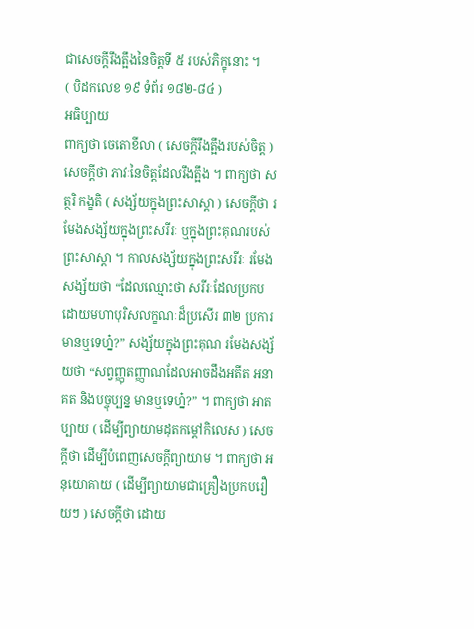ជាសេចក្ដីរឹងត្អឹងនៃចិត្តទី ៥ របស់ភិក្ខុនោះ ។
( បិដកលេខ ១៩ ទំព័រ ១៨២-៨៤ )
អធិប្បាយ
ពាក្យថា ចេតោខីលា ( សេចក្ដីរឹងត្អឹងរបស់ចិត្ត ) សេចក្ដីថា ភាវៈនៃចិត្តដែលរឹងត្អឹង ។ ពាក្យថា សត្ថរិ កង្ខតិ ( សង្ស័យក្នុងព្រះសាស្ដា ) សេចក្ដីថា រមែងសង្ស័យក្នុងព្រះសរីរៈ ឬក្នុងព្រះគុណរបស់ព្រះសាស្ដា ។ កាលសង្ស័យក្នុងព្រះសរីរៈ រមែងសង្ស័យថា “ដែលឈ្មោះថា សរីរៈដែលប្រកបដោយមហាបុរិសលក្ខណៈដ៏ប្រសើរ ៣២ ប្រការ មានឬទេហ្ន៎?” សង្ស័យក្នុងព្រះគុណ រមែងសង្ស័យថា “សព្វញ្ញុតញ្ញាណដែលអាចដឹងអតីត អនាគត និងបច្ចុប្បន្ន មានឬទេហ្ន៎?” ។ ពាក្យថា អាតប្បាយ ( ដើម្បីព្យាយាមដុតកម្ដៅកិលេស ) សេចក្ដីថា ដើម្បីបំពេញសេចក្ដីព្យាយាម ។ ពាក្យថា អនុយោគាយ ( ដើម្បីព្យាយាមជាគ្រឿងប្រកបរឿយៗ ) សេចក្ដីថា ដោយ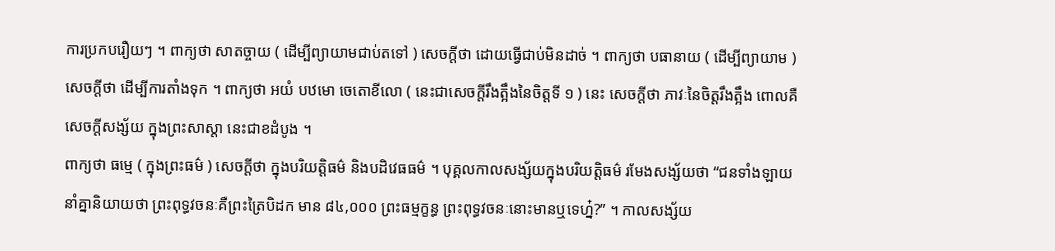ការប្រកបរឿយៗ ។ ពាក្យថា សាតច្ចាយ ( ដើម្បីព្យាយាមជាប់តទៅ ) សេចក្ដីថា ដោយធ្វើជាប់មិនដាច់ ។ ពាក្យថា បធានាយ ( ដើម្បីព្យាយាម ) សេចក្ដីថា ដើម្បីការតាំងទុក ។ ពាក្យថា អយំ បឋមោ ចេតោខីលោ ( នេះជាសេចក្ដីរឹងត្អឹងនៃចិត្តទី ១ ) នេះ សេចក្ដីថា ភាវៈនៃចិត្តរឹងត្អឹង ពោលគឺសេចក្ដីសង្ស័យ ក្នុងព្រះសាស្ដា នេះជាខដំបូង ។
ពាក្យថា ធម្មេ ( ក្នុងព្រះធម៌ ) សេចក្ដីថា ក្នុងបរិយត្តិធម៌ និងបដិវេធធម៌ ។ បុគ្គលកាលសង្ស័យក្នុងបរិយត្តិធម៌ រមែងសង្ស័យថា “ជនទាំងឡាយ នាំគ្នានិយាយថា ព្រះពុទ្ធវចនៈគឺព្រះត្រៃបិដក មាន ៨៤,០០០ ព្រះធម្មក្ខន្ធ ព្រះពុទ្ធវចនៈនោះមានឬទេហ្ន៎?” ។ កាលសង្ស័យ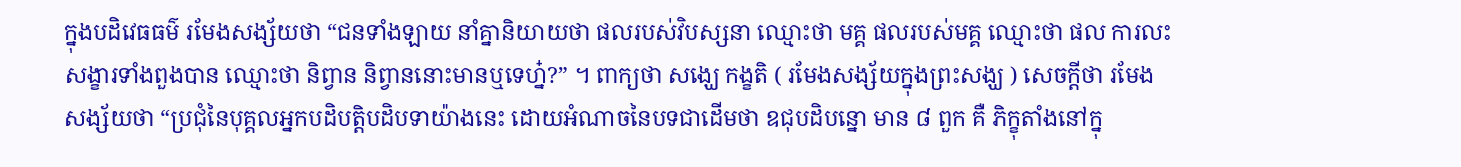ក្នុងបដិវេធធម៌ រមែងសង្ស័យថា “ជនទាំងឡាយ នាំគ្នានិយាយថា ផលរបស់វិបស្សនា ឈ្មោះថា មគ្គ ផលរបស់មគ្គ ឈ្មោះថា ផល ការលះសង្ខារទាំងពួងបាន ឈ្មោះថា និព្វាន និព្វាននោះមានឬទេហ្ន៎?” ។ ពាក្យថា សង្ឃេ កង្ខតិ ( រមែងសង្ស័យក្នុងព្រះសង្ឃ ) សេចក្ដីថា រមែងសង្ស័យថា “ប្រជុំនៃបុគ្គលអ្នកបដិបត្តិបដិបទាយ៉ាងនេះ ដោយអំណាចនៃបទជាដើមថា ឧជុបដិបន្នោ មាន ៨ ពួក គឺ ភិក្ខុតាំងនៅក្នុ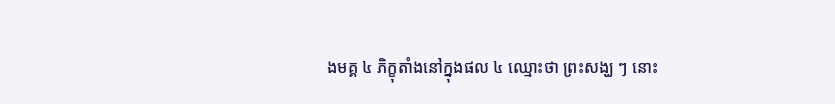ងមគ្គ ៤ ភិក្ខុតាំងនៅក្នុងផល ៤ ឈ្មោះថា ព្រះសង្ឃ ៗ នោះ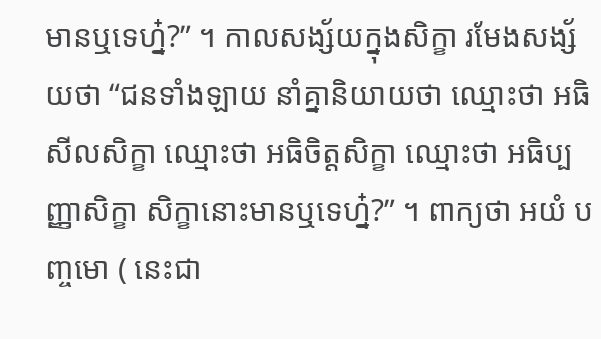មានឬទេហ្ន៎?” ។ កាលសង្ស័យក្នុងសិក្ខា រមែងសង្ស័យថា “ជនទាំងឡាយ នាំគ្នានិយាយថា ឈ្មោះថា អធិសីលសិក្ខា ឈ្មោះថា អធិចិត្តសិក្ខា ឈ្មោះថា អធិប្បញ្ញាសិក្ខា សិក្ខានោះមានឬទេហ្ន៎?” ។ ពាក្យថា អយំ បញ្ចមោ ( នេះជា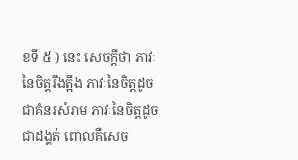ខទី ៥ ) នេះ សេចក្ដីថា ភាវៈនៃចិត្តរឹងត្អឹង ភាវៈនៃចិត្តដូចជាគំនរសំរាម ភាវៈនៃចិត្តដូចជាដង្គត់ ពោលគឺសេច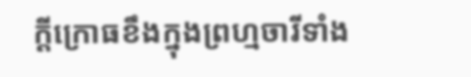ក្ដីក្រោធខឹងក្នុងព្រហ្មចារីទាំង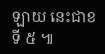ឡាយ នេះជាខទី ៥ ៕